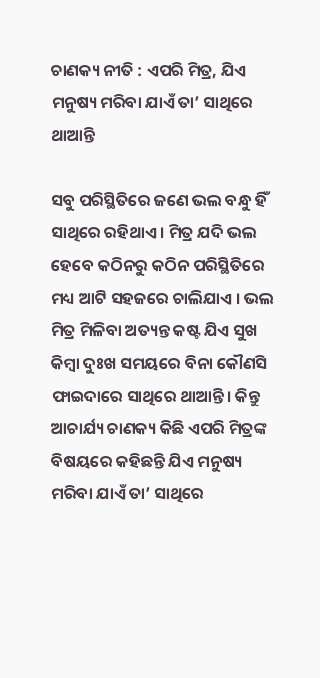ଚାଣକ୍ୟ ନୀତି : ଏପରି ମିତ୍ର, ଯିଏ ମନୁଷ୍ୟ ମରିବା ଯାଏଁ ତା’ ସାଥିରେ ଥାଆନ୍ତି

ସବୁ ପରିସ୍ଥିତିରେ ଜଣେ ଭଲ ବନ୍ଧୁ ହିଁ ସାଥିରେ ରହିଥାଏ । ମିତ୍ର ଯଦି ଭଲ ହେବେ କଠିନରୁ କଠିନ ପରିସ୍ଥିତିରେ ମଧ୍ୟ ଆଟି ସହଜରେ ଚାଲିଯାଏ । ଭଲ ମିତ୍ର ମିଳିବା ଅତ୍ୟନ୍ତ କଷ୍ଟ ଯିଏ ସୁଖ କିମ୍ବା ଦୁଃଖ ସମୟରେ ବିନା କୌଣସି ଫାଇଦାରେ ସାଥିରେ ଥାଆନ୍ତି। କିନ୍ତୁ ଆଚାର୍ଯ୍ୟ ଚାଣକ୍ୟ କିଛି ଏପରି ମିତ୍ରଙ୍କ ବିଷୟରେ କହିଛନ୍ତି ଯିଏ ମନୁଷ୍ୟ ମରିବା ଯାଏଁ ତା’ ସାଥିରେ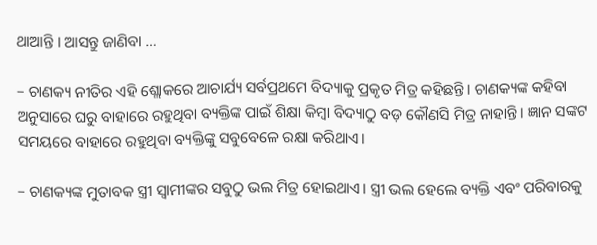ଥାଆନ୍ତି । ଆସନ୍ତୁ ଜାଣିବା …

– ଚାଣକ୍ୟ ନୀତିର ଏହି ଶ୍ଲୋକରେ ଆଚାର୍ଯ୍ୟ ସର୍ବପ୍ରଥମେ ବିଦ୍ୟାକୁ ପ୍ରକୃତ ମିତ୍ର କହିଛନ୍ତି। ଚାଣକ୍ୟଙ୍କ କହିବା ଅନୁସାରେ ଘରୁ ବାହାରେ ରହୁଥିବା ବ୍ୟକ୍ତିଙ୍କ ପାଇଁ ଶିକ୍ଷା କିମ୍ବା ବିଦ୍ୟାଠୁ ବଡ଼ କୌଣସି ମିତ୍ର ନାହାନ୍ତି। ଜ୍ଞାନ ସଙ୍କଟ ସମୟରେ ବାହାରେ ରହୁଥିବା ବ୍ୟକ୍ତିଙ୍କୁ ସବୁବେଳେ ରକ୍ଷା କରିଥାଏ।

– ଚାଣକ୍ୟଙ୍କ ମୁତାବକ ସ୍ତ୍ରୀ ସ୍ବାମୀଙ୍କର ସବୁଠୁ ଭଲ ମିତ୍ର ହୋଇଥାଏ। ସ୍ତ୍ରୀ ଭଲ ହେଲେ ବ୍ୟକ୍ତି ଏବଂ ପରିବାରକୁ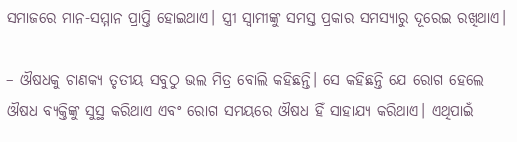ସମାଜରେ ମାନ-ସମ୍ମାନ ପ୍ରାପ୍ତି ହୋଇଥାଏ। ସ୍ତ୍ରୀ ସ୍ବାମୀଙ୍କୁ ସମସ୍ତ ପ୍ରକାର ସମସ୍ୟାରୁ ଦୂରେଇ ରଖିଥାଏ।

– ଔଷଧକୁ ଚାଣକ୍ୟ ତୃତୀୟ ସବୁଠୁ ଭଲ ମିତ୍ର ବୋଲି କହିଛନ୍ତି। ସେ କହିଛନ୍ତି ଯେ ରୋଗ ହେଲେ ଔଷଧ ବ୍ୟକ୍ତିଙ୍କୁ ସୁସ୍ଥ କରିଥାଏ ଏବଂ ରୋଗ ସମୟରେ ଔଷଧ ହିଁ ସାହାଯ୍ୟ କରିଥାଏ। ଏଥିପାଇଁ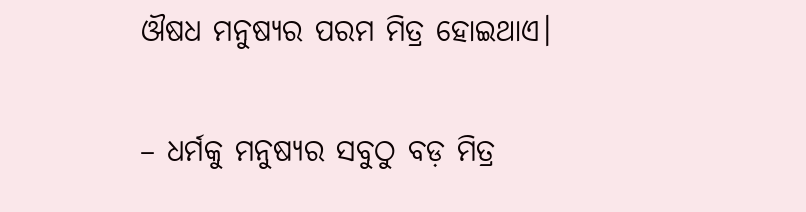ଔଷଧ ମନୁଷ୍ୟର ପରମ ମିତ୍ର ହୋଇଥାଏ।

– ଧର୍ମକୁ ମନୁଷ୍ୟର ସବୁଠୁ ବଡ଼ ମିତ୍ର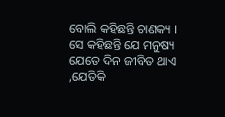ବୋଲି କହିଛନ୍ତି ଚାଣକ୍ୟ । ସେ କହିଛନ୍ତି ଯେ ମନୁଷ୍ୟ ଯେତେ ଦିନ ଜୀବିତ ଥାଏ ,ଯେତିକି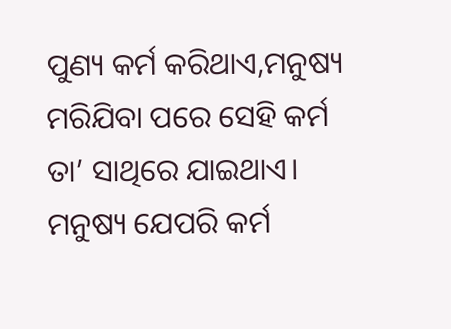ପୁଣ୍ୟ କର୍ମ କରିଥାଏ,ମନୁଷ୍ୟ ମରିଯିବା ପରେ ସେହି କର୍ମ ତା’ ସାଥିରେ ଯାଇଥାଏ। ମନୁଷ୍ୟ ଯେପରି କର୍ମ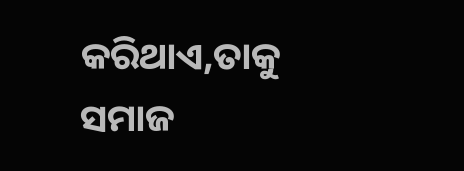କରିଥାଏ,ତାକୁ ସମାଜ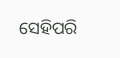ସେହିପରି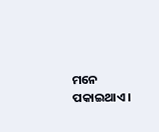ମନେ ପକାଇଥାଏ।